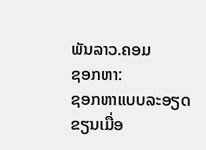ພັນລາວ.ຄອມ
ຊອກຫາ:
ຊອກຫາແບບລະອຽດ
ຂຽນເມື່ອ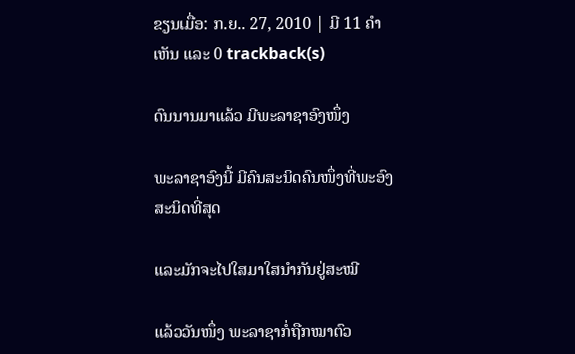ຂຽນເມື່ອ: ກ.ຍ.. 27, 2010 | ມີ 11 ຄຳເຫັນ ແລະ 0 trackback(s)

ດົນນານມາແລ້ວ ມີພະລາຊາອົງໜຶ່ງ

ພະລາຊາອົງນີ້ ມີຄົນສະນິດຄົນໜຶ່ງທີ່ພະອົງສະນິດທີ່ສຸດ

ແລະມັກຈະໄປໃສມາໃສນຳກັນຢູ່ສະໝີ

ແລ້ວວັນໜຶ່ງ ພະລາຊາກໍ່ຖືກໝາຕົວ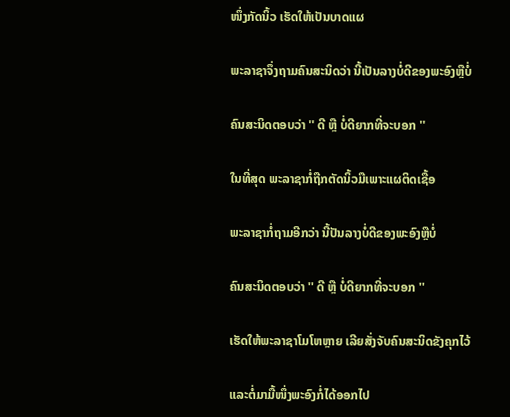ໜຶ່ງກັດນິ້ວ ເຮັດໃຫ້ເປັນບາດແຜ

ພະລາຊາຈຶ່ງຖາມຄົນສະນິດວ່າ ນີ້ເປັນລາງບໍ່ດີຂອງພະອົງຫຼືບໍ່

ຄົນສະນິດຕອບວ່າ '' ດີ ຫຼື ບໍ່ດີຍາກທີ່ຈະບອກ ''

ໃນທີ່ສຸດ ພະລາຊາກໍ່ຖືກຕັດນິ້ວມືເພາະແຜຕິດເຊື້ອ

ພະລາຊາກໍ່ຖາມອີກວ່າ ນີ້ປັນລາງບໍ່ດີຂອງພະອົງຫຼືບໍ່

ຄົນສະນິດຕອບວ່າ '' ດີ ຫຼື ບໍ່ດີຍາກທີ່ຈະບອກ ''

ເຮັດໃຫ້ພະລາຊາໂມໂຫຫຼາຍ ເລີຍສັ່ງຈັບຄົນສະນິດຂັງຄຸກໄວ້

ແລະຕໍ່ມາມື້ໜຶ່ງພະອົງກໍ່ໄດ້ອອກໄປ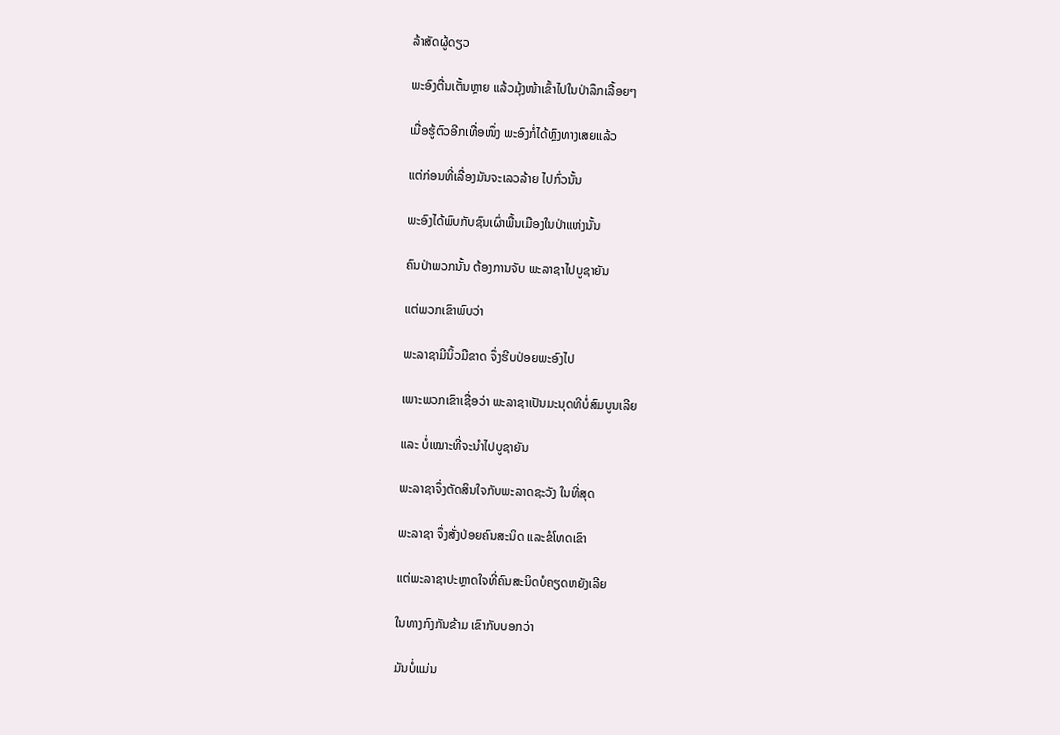ລ້າສັດຜູ້ດຽວ

ພະອົງຕື່ນເຕັ້ນຫຼາຍ ແລ້ວມຸ້ງໜ້າເຂົ້າໄປໃນປ່າລຶກເລື້ອຍໆ

ເມື່ອຮູ້ຕົວອີກເທື່ອໜຶ່ງ ພະອົງກໍ່ໄດ້ຫຼົງທາງເສຍແລ້ວ

ແຕ່ກ່ອນທີ່ເລື່ອງມັນຈະເລວລ້າຍ ໄປກົ່ວນັ້ນ

ພະອົງໄດ້ພົບກັບຊົນເຜົ່າພື້ນເມືອງໃນປ່າແຫ່ງນັ້ນ

ຄົນປ່າພວກນັ້ນ ຕ້ອງການຈັບ ພະລາຊາໄປບູຊາຍັນ

ແຕ່ພວກເຂົາພົບວ່າ

ພະລາຊາມີນິ້ວມືຂາດ ຈຶ່ງຮີບປ່ອຍພະອົງໄປ

ເພາະພວກເຂົາເຊື່ອວ່າ ພະລາຊາເປັນມະນຸດທີບໍ່ສົມບູນເລີຍ

ແລະ ບໍ່ເໝາະທີ່ຈະນຳໄປບູຊາຍັນ

ພະລາຊາຈຶ່ງຕັດສິນໃຈກັບພະລາດຊະວັງ ໃນທີ່ສຸດ

ພະລາຊາ ຈຶ່ງສັ່ງປ່ອຍຄົນສະນິດ ແລະຂໍໂທດເຂົາ

ແຕ່ພະລາຊາປະຫຼາດໃຈທີ່ຄົນສະນິດບໍຄຽດຫຍັງເລີຍ

ໃນທາງກົງກັນຂ້າມ ເຂົາກັບບອກວ່າ

ມັນບໍ່ແມ່ນ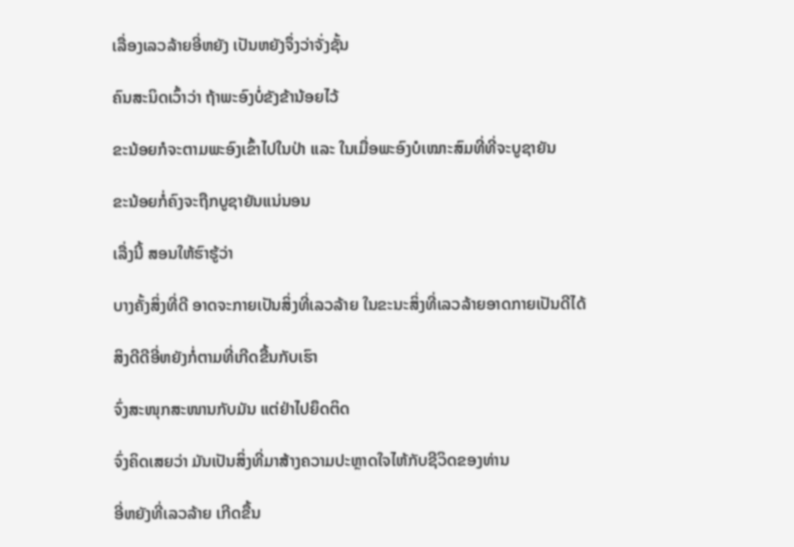ເລື່ອງເລວລ້າຍອີ່ຫຍັງ ເປັນຫຍັງຈຶ່ງວ່າຈັ່ງຊັ້ນ

ຄົນສະນິດເວົ້າວ່າ ຖ້າພະອົງບໍ່ຂັງຂ້ານ້ອຍໄວ້

ຂະນ້ອຍກໍຈະຕາມພະອົງເຂົ້າໄປໃນປ່າ ແລະ ໃນເມື່ອພະອົງບໍເໝາະສົມທີ່ທີ່ຈະບູຊາຍັນ

ຂະນ້ອຍກໍ່ຄົງຈະຖືກບູຊາຍັນແນ່ນອນ

ເລື່ງນີ້ ສອນໃຫ້ຮົາຮູ້ວ່າ

ບາງຄັ້ງສິ່ງທີ່ດີ ອາດຈະກາຍເປັນສິ່ງທີ່ເລວລ້າຍ ໃນຂະນະສິ່ງທີ່ເລວລ້າຍອາດກາຍເປັນດີໄດ້

ສິງດີດີອີ່ຫຍັງກໍ່ຕາມທີ່ເກີດຂື້ນກັບເຮົາ

ຈົ່ງສະໜຸກສະໜານກັບມັນ ແຕ່ຢ່າໄປຍຶດຕິດ

ຈົ່ງຄິດເສຍວ່າ ມັນເປັນສິ່ງທີ່ມາສ້າງຄວາມປະຫຼາດໃຈໄຫ້ກັບຊີວິດຂອງທ່ານ

ອີ່ຫຍັງທີ່ເລວລ້າຍ ເກີດຂື້ນ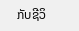ກັບຊີວິ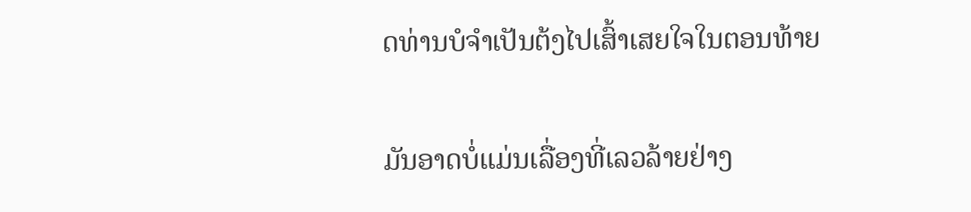ດທ່ານບໍຈຳເປັນຕ້ງໄປເສົ້າເສຍໃຈໃນຕອນທ້າຍ

ມັນອາດບໍ່ແມ່ນເລື່ອງທີ່ເລວລ້າຍຢ່າງ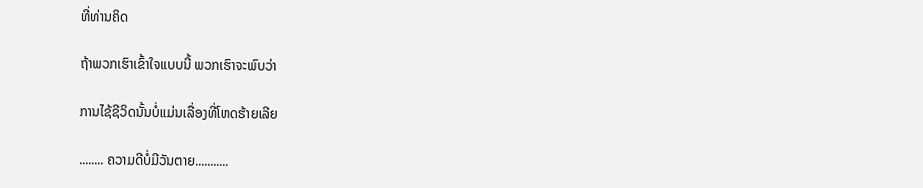ທີ່ທ່ານຄິດ

ຖ້າພວກເຮົາເຂົ້າໃຈແບບນີ້ ພວກເຮົາຈະພົບວ່າ

ການໄຊ້ຊີວິດນັ້ນບໍ່ແມ່ນເລື່ອງທີ່ໂຫດຮ້າຍເລີຍ

........ ຄວາມດີບໍ່ມີວັນຕາຍ...........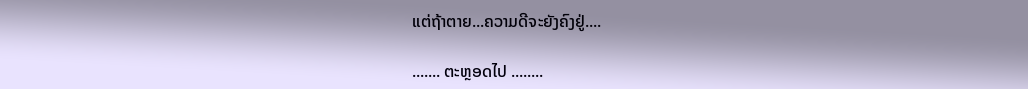ແຕ່ຖ້າຕາຍ...ຄວາມດີຈະຍັງຄົງຢູ່....

....... ຕະຫຼອດໄປ ........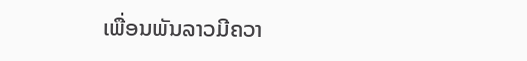ເພື່ອນພັນລາວມີຄວາ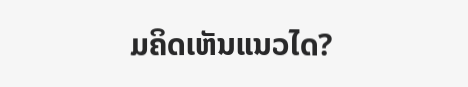ມຄິດເຫັນແນວໄດ?